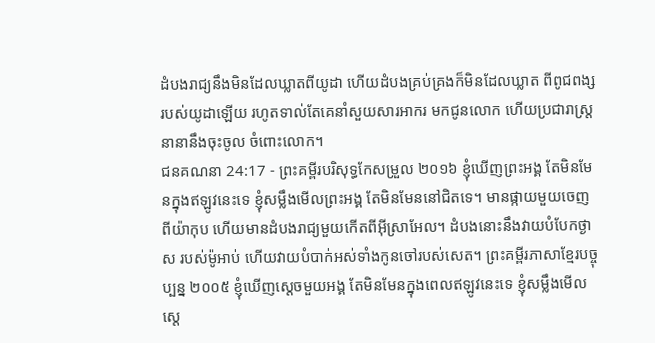ដំបងរាជ្យនឹងមិនដែលឃ្លាតពីយូដា ហើយដំបងគ្រប់គ្រងក៏មិនដែលឃ្លាត ពីពូជពង្សរបស់យូដាឡើយ រហូតទាល់តែគេនាំសួយសារអាករ មកជូនលោក ហើយប្រជារាស្រ្តនានានឹងចុះចូល ចំពោះលោក។
ជនគណនា 24:17 - ព្រះគម្ពីរបរិសុទ្ធកែសម្រួល ២០១៦ ខ្ញុំឃើញព្រះអង្គ តែមិនមែនក្នុងឥឡូវនេះទេ ខ្ញុំសម្លឹងមើលព្រះអង្គ តែមិនមែននៅជិតទេ។ មានផ្កាយមួយចេញពីយ៉ាកុប ហើយមានដំបងរាជ្យមួយកើតពីអ៊ីស្រាអែល។ ដំបងនោះនឹងវាយបំបែកថ្ងាស របស់ម៉ូអាប់ ហើយវាយបំបាក់អស់ទាំងកូនចៅរបស់សេត។ ព្រះគម្ពីរភាសាខ្មែរបច្ចុប្បន្ន ២០០៥ ខ្ញុំឃើញស្ដេចមួយអង្គ តែមិនមែនក្នុងពេលឥឡូវនេះទេ ខ្ញុំសម្លឹងមើលស្ដេ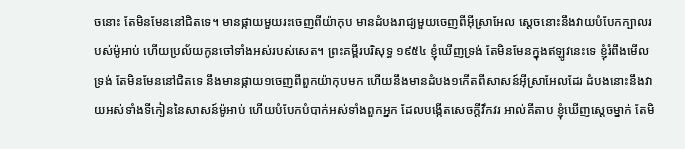ចនោះ តែមិនមែននៅជិតទេ។ មានផ្កាយមួយរះចេញពីយ៉ាកុប មានដំបងរាជ្យមួយចេញពីអ៊ីស្រាអែល ស្ដេចនោះនឹងវាយបំបែកក្បាលរបស់ម៉ូអាប់ ហើយប្រល័យកូនចៅទាំងអស់របស់សេត។ ព្រះគម្ពីរបរិសុទ្ធ ១៩៥៤ ខ្ញុំឃើញទ្រង់ តែមិនមែនក្នុងឥឡូវនេះទេ ខ្ញុំរំពឹងមើលទ្រង់ តែមិនមែននៅជិតទេ នឹងមានផ្កាយ១ចេញពីពួកយ៉ាកុបមក ហើយនឹងមានដំបង១កើតពីសាសន៍អ៊ីស្រាអែលដែរ ដំបងនោះនឹងវាយអស់ទាំងទីកៀននៃសាសន៍ម៉ូអាប់ ហើយបំបែកបំបាក់អស់ទាំងពួកអ្នក ដែលបង្កើតសេចក្ដីវឹកវរ អាល់គីតាប ខ្ញុំឃើញស្តេចម្នាក់ តែមិ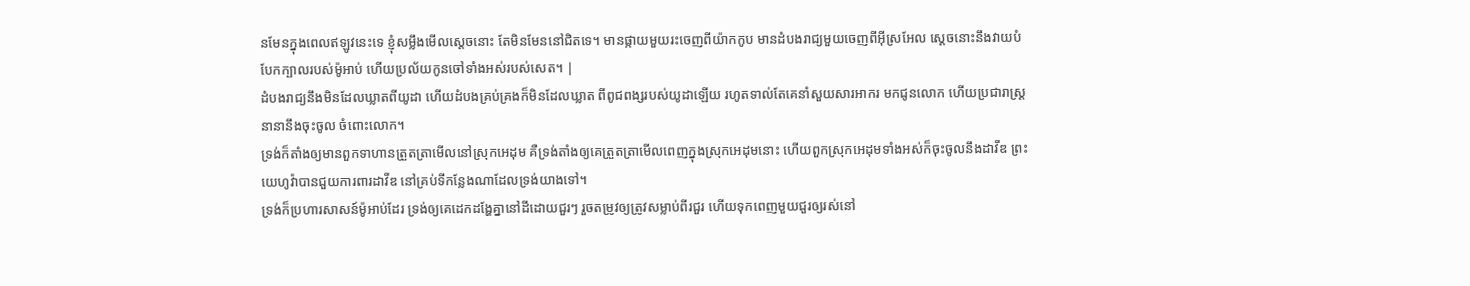នមែនក្នុងពេលឥឡូវនេះទេ ខ្ញុំសម្លឹងមើលស្តេចនោះ តែមិនមែននៅជិតទេ។ មានផ្កាយមួយរះចេញពីយ៉ាកកូប មានដំបងរាជ្យមួយចេញពីអ៊ីស្រអែល ស្តេចនោះនឹងវាយបំបែកក្បាលរបស់ម៉ូអាប់ ហើយប្រល័យកូនចៅទាំងអស់របស់សេត។ |
ដំបងរាជ្យនឹងមិនដែលឃ្លាតពីយូដា ហើយដំបងគ្រប់គ្រងក៏មិនដែលឃ្លាត ពីពូជពង្សរបស់យូដាឡើយ រហូតទាល់តែគេនាំសួយសារអាករ មកជូនលោក ហើយប្រជារាស្រ្តនានានឹងចុះចូល ចំពោះលោក។
ទ្រង់ក៏តាំងឲ្យមានពួកទាហានត្រួតត្រាមើលនៅស្រុកអេដុម គឺទ្រង់តាំងឲ្យគេត្រួតត្រាមើលពេញក្នុងស្រុកអេដុមនោះ ហើយពួកស្រុកអេដុមទាំងអស់ក៏ចុះចូលនឹងដាវីឌ ព្រះយេហូវ៉ាបានជួយការពារដាវីឌ នៅគ្រប់ទីកន្លែងណាដែលទ្រង់យាងទៅ។
ទ្រង់ក៏ប្រហារសាសន៍ម៉ូអាប់ដែរ ទ្រង់ឲ្យគេដេកដង្ហែគ្នានៅដីដោយជួរៗ រួចតម្រូវឲ្យត្រូវសម្លាប់ពីរជួរ ហើយទុកពេញមួយជួរឲ្យរស់នៅ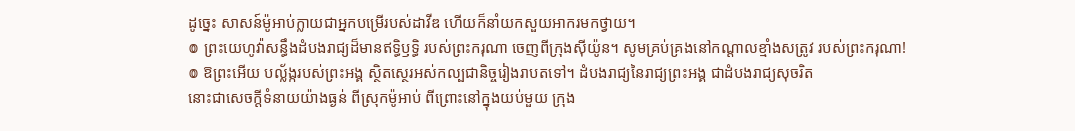ដូច្នេះ សាសន៍ម៉ូអាប់ក្លាយជាអ្នកបម្រើរបស់ដាវីឌ ហើយក៏នាំយកសួយអាករមកថ្វាយ។
៙ ព្រះយេហូវ៉ាសន្ធឹងដំបងរាជ្យដ៏មានឥទ្ធិឫទ្ធិ របស់ព្រះករុណា ចេញពីក្រុងស៊ីយ៉ូន។ សូមគ្រប់គ្រងនៅកណ្ដាលខ្មាំងសត្រូវ របស់ព្រះករុណា!
៙ ឱព្រះអើយ បល្ល័ង្ករបស់ព្រះអង្គ ស្ថិតស្ថេរអស់កល្បជានិច្ចរៀងរាបតទៅ។ ដំបងរាជ្យនៃរាជ្យព្រះអង្គ ជាដំបងរាជ្យសុចរិត
នោះជាសេចក្ដីទំនាយយ៉ាងធ្ងន់ ពីស្រុកម៉ូអាប់ ពីព្រោះនៅក្នុងយប់មួយ ក្រុង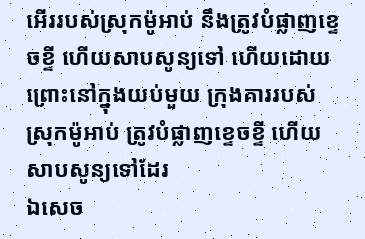អើររបស់ស្រុកម៉ូអាប់ នឹងត្រូវបំផ្លាញខ្ទេចខ្ទី ហើយសាបសូន្យទៅ ហើយដោយព្រោះនៅក្នុងយប់មួយ ក្រុងគាររបស់ស្រុកម៉ូអាប់ ត្រូវបំផ្លាញខ្ទេចខ្ទី ហើយសាបសូន្យទៅដែរ
ឯសេច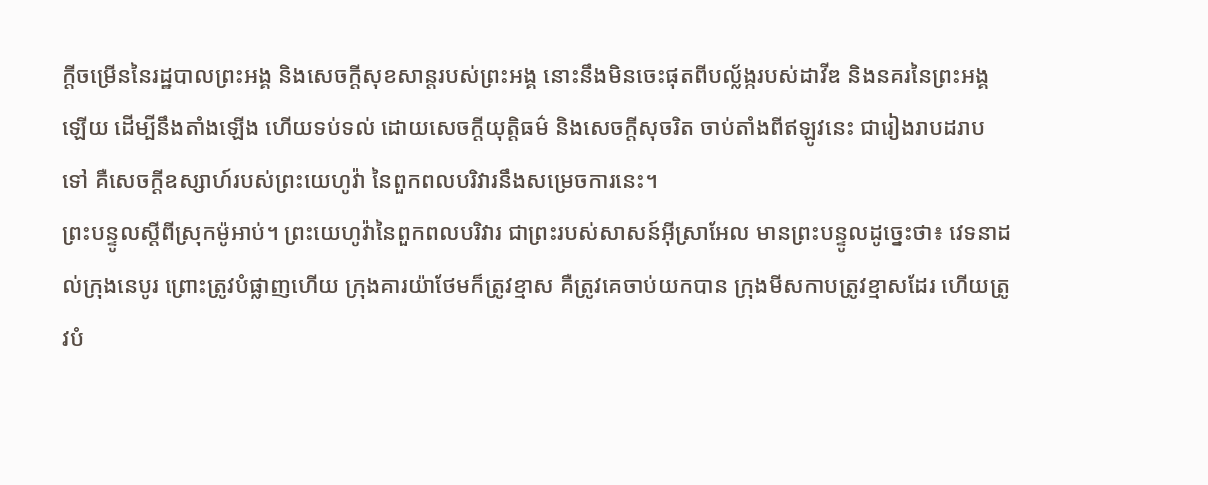ក្ដីចម្រើននៃរដ្ឋបាលព្រះអង្គ និងសេចក្ដីសុខសាន្តរបស់ព្រះអង្គ នោះនឹងមិនចេះផុតពីបល្ល័ង្ករបស់ដាវីឌ និងនគរនៃព្រះអង្គឡើយ ដើម្បីនឹងតាំងឡើង ហើយទប់ទល់ ដោយសេចក្ដីយុត្តិធម៌ និងសេចក្ដីសុចរិត ចាប់តាំងពីឥឡូវនេះ ជារៀងរាបដរាបទៅ គឺសេចក្ដីឧស្សាហ៍របស់ព្រះយេហូវ៉ា នៃពួកពលបរិវារនឹងសម្រេចការនេះ។
ព្រះបន្ទូលស្ដីពីស្រុកម៉ូអាប់។ ព្រះយេហូវ៉ានៃពួកពលបរិវារ ជាព្រះរបស់សាសន៍អ៊ីស្រាអែល មានព្រះបន្ទូលដូច្នេះថា៖ វេទនាដល់ក្រុងនេបូរ ព្រោះត្រូវបំផ្លាញហើយ ក្រុងគារយ៉ាថែមក៏ត្រូវខ្មាស គឺត្រូវគេចាប់យកបាន ក្រុងមីសកាបត្រូវខ្មាសដែរ ហើយត្រូវបំ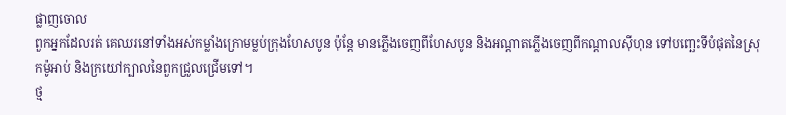ផ្លាញចោល
ពួកអ្នកដែលរត់ គេឈរនៅទាំងអស់កម្លាំងក្រោមម្លប់ក្រុងហែសបូន ប៉ុន្តែ មានភ្លើងចេញពីហែសបូន និងអណ្ដាតភ្លើងចេញពីកណ្ដាលស៊ីហុន ទៅបញ្ឆេះទីបំផុតនៃស្រុកម៉ូអាប់ និងក្រយៅក្បាលនៃពួកជ្រួលជ្រើមទៅ។
ថ្ម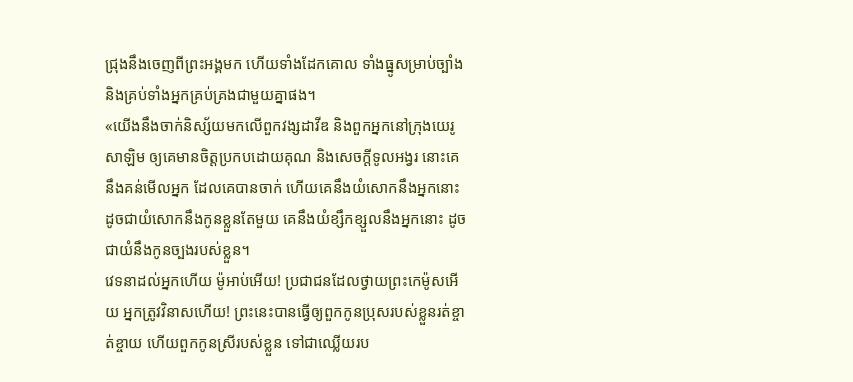ជ្រុងនឹងចេញពីព្រះអង្គមក ហើយទាំងដែកគោល ទាំងធ្នូសម្រាប់ច្បាំង និងគ្រប់ទាំងអ្នកគ្រប់គ្រងជាមួយគ្នាផង។
«យើងនឹងចាក់និស្ស័យមកលើពួកវង្សដាវីឌ និងពួកអ្នកនៅក្រុងយេរូសាឡិម ឲ្យគេមានចិត្តប្រកបដោយគុណ និងសេចក្ដីទូលអង្វរ នោះគេនឹងគន់មើលអ្នក ដែលគេបានចាក់ ហើយគេនឹងយំសោកនឹងអ្នកនោះ ដូចជាយំសោកនឹងកូនខ្លួនតែមួយ គេនឹងយំខ្សឹកខ្សួលនឹងអ្នកនោះ ដូចជាយំនឹងកូនច្បងរបស់ខ្លួន។
វេទនាដល់អ្នកហើយ ម៉ូអាប់អើយ! ប្រជាជនដែលថ្វាយព្រះកេម៉ូសអើយ អ្នកត្រូវវិនាសហើយ! ព្រះនេះបានធ្វើឲ្យពួកកូនប្រុសរបស់ខ្លួនរត់ខ្ចាត់ខ្ចាយ ហើយពួកកូនស្រីរបស់ខ្លួន ទៅជាឈ្លើយរប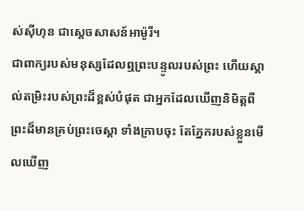ស់ស៊ីហុន ជាស្តេចសាសន៍អាម៉ូរី។
ជាពាក្យរបស់មនុស្សដែលឮព្រះបន្ទូលរបស់ព្រះ ហើយស្គាល់តម្រិះរបស់ព្រះដ៏ខ្ពស់បំផុត ជាអ្នកដែលឃើញនិមិត្តពីព្រះដ៏មានគ្រប់ព្រះចេស្តា ទាំងក្រាបចុះ តែភ្នែករបស់ខ្លួនមើលឃើញ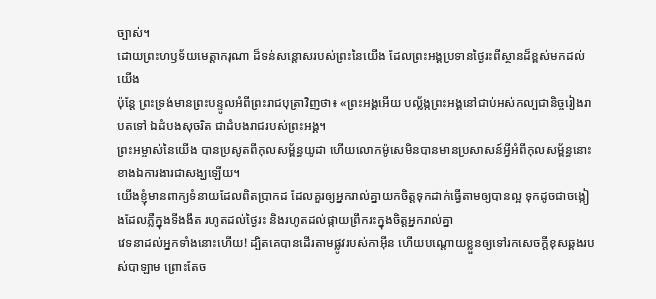ច្បាស់។
ដោយព្រះហឫទ័យមេត្តាករុណា ដ៏ទន់សន្ដោសរបស់ព្រះនៃយើង ដែលព្រះអង្គប្រទានថ្ងៃរះពីស្ថានដ៏ខ្ពស់មកដល់យើង
ប៉ុន្តែ ព្រះទ្រង់មានព្រះបន្ទូលអំពីព្រះរាជបុត្រាវិញថា៖ «ព្រះអង្គអើយ បល្ល័ង្កព្រះអង្គនៅជាប់អស់កល្បជានិច្ចរៀងរាបតទៅ ឯដំបងសុចរិត ជាដំបងរាជរបស់ព្រះអង្គ។
ព្រះអម្ចាស់នៃយើង បានប្រសូតពីកុលសម្ព័ន្ធយូដា ហើយលោកម៉ូសេមិនបានមានប្រសាសន៍អ្វីអំពីកុលសម្ព័ន្ធនោះ ខាងឯការងារជាសង្ឃឡើយ។
យើងខ្ញុំមានពាក្យទំនាយដែលពិតប្រាកដ ដែលគួរឲ្យអ្នករាល់គ្នាយកចិត្តទុកដាក់ធ្វើតាមឲ្យបានល្អ ទុកដូចជាចង្កៀងដែលភ្លឺក្នុងទីងងឹត រហូតដល់ថ្ងៃរះ និងរហូតដល់ផ្កាយព្រឹករះក្នុងចិត្តអ្នករាល់គ្នា
វេទនាដល់អ្នកទាំងនោះហើយ! ដ្បិតគេបានដើរតាមផ្លូវរបស់កាអ៊ីន ហើយបណ្ដោយខ្លួនឲ្យទៅរកសេចក្ដីខុសឆ្គងរបស់បាឡាម ព្រោះតែច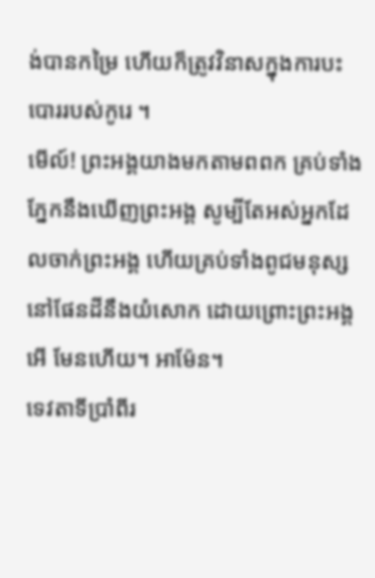ង់បានកម្រៃ ហើយក៏ត្រូវវិនាសក្នុងការបះបោររបស់កូរេ ។
មើល៍! ព្រះអង្គយាងមកតាមពពក គ្រប់ទាំងភ្នែកនឹងឃើញព្រះអង្គ សូម្បីតែអស់អ្នកដែលចាក់ព្រះអង្គ ហើយគ្រប់ទាំងពូជមនុស្សនៅផែនដីនឹងយំសោក ដោយព្រោះព្រះអង្គ អើ មែនហើយ។ អាម៉ែន។
ទេវតាទីប្រាំពីរ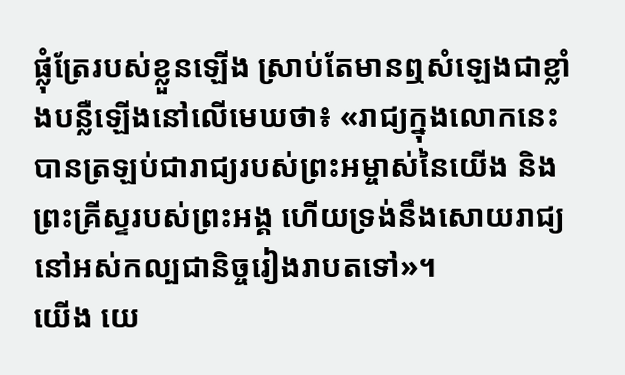ផ្លុំត្រែរបស់ខ្លួនឡើង ស្រាប់តែមានឮសំឡេងជាខ្លាំងបន្លឺឡើងនៅលើមេឃថា៖ «រាជ្យក្នុងលោកនេះ បានត្រឡប់ជារាជ្យរបស់ព្រះអម្ចាស់នៃយើង និងព្រះគ្រីស្ទរបស់ព្រះអង្គ ហើយទ្រង់នឹងសោយរាជ្យនៅអស់កល្បជានិច្ចរៀងរាបតទៅ»។
យើង យេ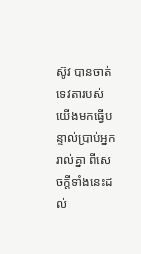ស៊ូវ បានចាត់ទេវតារបស់យើងមកធ្វើបន្ទាល់ប្រាប់អ្នករាល់គ្នា ពីសេចក្ដីទាំងនេះដល់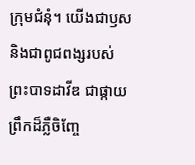ក្រុមជំនុំ។ យើងជាឫស និងជាពូជពង្សរបស់ព្រះបាទដាវីឌ ជាផ្កាយព្រឹកដ៏ភ្លឺចិញ្ចែ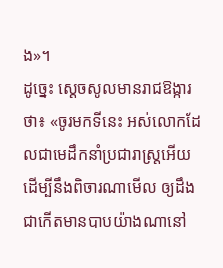ង»។
ដូច្នេះ ស្ដេចសូលមានរាជឱង្ការថា៖ «ចូរមកទីនេះ អស់លោកដែលជាមេដឹកនាំប្រជារាស្ត្រអើយ ដើម្បីនឹងពិចារណាមើល ឲ្យដឹងជាកើតមានបាបយ៉ាងណានៅ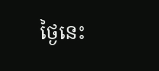ថ្ងៃនេះ